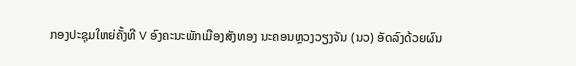ກອງປະຊຸມໃຫຍ່ຄັ້ງທີ V ອົງຄະນະພັກເມືອງສັງທອງ ນະຄອນຫຼວງວຽງຈັນ (ນວ) ອັດລົງດ້ວຍຜົນ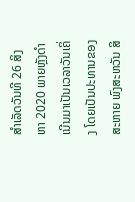ສຳເລັດວັນທີ 26 ສິງຫາ 2020 ພາຍຫຼັງດຳເນີນມາເປັນເວລາວັນເຄິ່ງ ໂດຍເປັນປະທານຂອງສະຫາຍ ພົງສະຫວັນ ສິ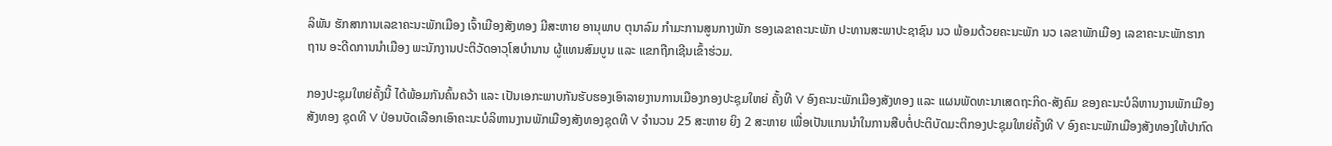ລິພັນ ຮັກສາການເລຂາຄະນະພັກເມືອງ ເຈົ້າເມືອງສັງທອງ ມີສະຫາຍ ອານຸພາບ ຕຸນາລົມ ກຳມະການສູນກາງພັກ ຮອງເລຂາຄະນະພັກ ປະທານສະພາປະຊາຊົນ ນວ ພ້ອມດ້ວຍຄະນະພັກ ນວ ເລຂາພັກເມືອງ ເລຂາຄະນະພັກຮາກຖານ ອະດີດການນຳເມືອງ ພະນັກງານປະຕິວັດອາວຸໂສບຳນານ ຜູ້ແທນສົມບູນ ແລະ ແຂກຖືກເຊີນເຂົ້າຮ່ວມ.

ກອງປະຊຸມໃຫຍ່ຄັ້ງນີ້ ໄດ້ພ້ອມກັນຄົ້ນຄວ້າ ແລະ ເປັນເອກະພາບກັນຮັບຮອງເອົາລາຍງານການເມືອງກອງປະຊຸມໃຫຍ່ ຄັ້ງທີ V ອົງຄະນະພັກເມືອງສັງທອງ ແລະ ແຜນພັດທະນາເສດຖະກິດ-ສັງຄົມ ຂອງຄະນະບໍລິຫານງານພັກເມືອງສັງທອງ ຊຸດທີ V ປ່ອນບັດເລືອກເອົາຄະນະບໍລິຫານງານພັກເມືອງສັງທອງຊຸດທີ V ຈຳນວນ 25 ສະຫາຍ ຍິງ 2 ສະຫາຍ ເພື່ອເປັນແກນນຳໃນການສືບຕໍ່ປະຕິບັດມະຕິກອງປະຊຸມໃຫຍ່ຄັ້ງທີ V ອົງຄະນະພັກເມືອງສັງທອງໃຫ້ປາກົດ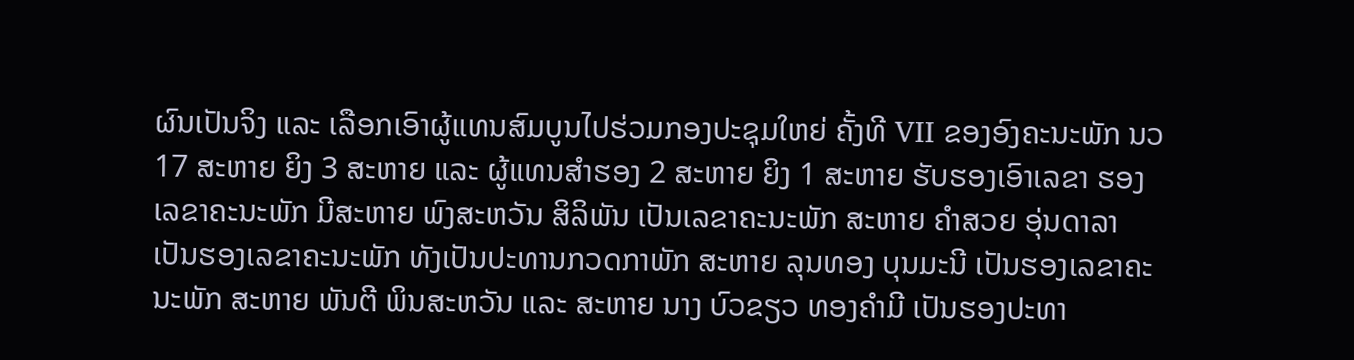ຜົນເປັນຈິງ ແລະ ເລືອກເອົາຜູ້ແທນສົມບູນໄປຮ່ວມກອງປະຊຸມໃຫຍ່ ຄັ້ງທີ VII ຂອງອົງຄະນະພັກ ນວ 17 ສະຫາຍ ຍິງ 3 ສະຫາຍ ແລະ ຜູ້ແທນສຳຮອງ 2 ສະຫາຍ ຍິງ 1 ສະຫາຍ ຮັບຮອງເອົາເລຂາ ຮອງເລຂາຄະນະພັກ ມີສະຫາຍ ພົງສະຫວັນ ສິລິພັນ ເປັນເລຂາຄະນະພັກ ສະຫາຍ ຄຳສວຍ ອຸ່ນດາລາ ເປັນຮອງເລຂາຄະນະພັກ ທັງເປັນປະທານກວດກາພັກ ສະຫາຍ ລຸນທອງ ບຸນມະນີ ເປັນຮອງເລຂາຄະນະພັກ ສະຫາຍ ພັນຕີ ພິນສະຫວັນ ແລະ ສະຫາຍ ນາງ ບົວຂຽວ ທອງຄຳມີ ເປັນຮອງປະທາ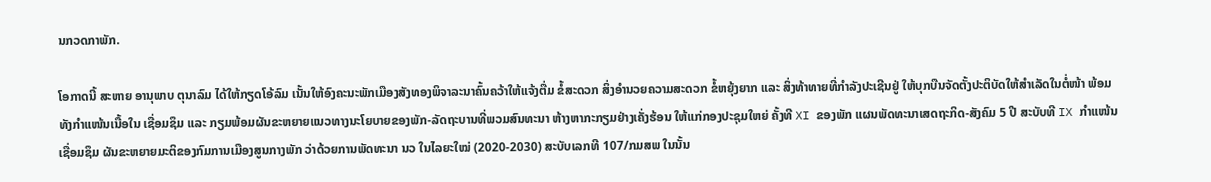ນກວດກາພັກ.

ໂອກາດນີ້ ສະຫາຍ ອານຸພາບ ຕຸນາລົມ ໄດ້ໃຫ້ກຽດໂອ້ລົມ ເນັ້ນໃຫ້ອົງຄະນະພັກເມືອງສັງທອງພິຈາລະນາຄົ້ນຄວ້າໃຫ້ແຈ້ງຕື່ມ ຂໍ້ສະດວກ ສິ່ງອຳນວຍຄວາມສະດວກ ຂໍ້ຫຍຸ້ງຍາກ ແລະ ສິ່ງທ້າທາຍທີ່ກຳລັງປະເຊີນຢູ່ ໃຫ້ບຸກບືນຈັດຕັ້ງປະຕິບັດໃຫ້ສຳເລັດໃນຕໍ່ໜ້າ ພ້ອມທັງກຳແໜ້ນເນື້ອໃນ ເຊື່ອມຊຶມ ແລະ ກຽມພ້ອມຜັນຂະຫຍາຍແນວທາງນະໂຍບາຍຂອງພັກ-ລັດຖະບານທີ່ພວມສົນທະນາ ຫ້າງຫາກະກຽມຢ່າງເຄັ່ງຮ້ອນ ໃຫ້ແກ່ກອງປະຊຸມໃຫຍ່ ຄັ້ງທີ XI ຂອງພັກ ແຜນພັດທະນາເສດຖະກິດ-ສັງຄົມ 5 ປີ ສະບັບທີ IX ກຳແໜ້ນ ເຊື່ອມຊຶມ ຜັນຂະຫຍາຍມະຕິຂອງກົມການເມືອງສູນກາງພັກ ວ່າດ້ວຍການພັດທະນາ ນວ ໃນໄລຍະໃໝ່ (2020-2030) ສະບັບເລກທີ 107/ກມສພ ໃນນັ້ນ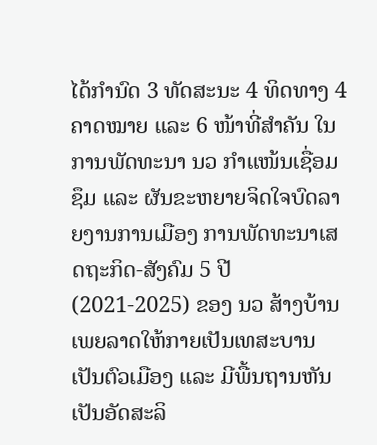ໄດ້ກຳນົດ 3 ທັດສະນະ 4 ທິດທາງ 4 ຄາດໝາຍ ແລະ 6 ໜ້າທີ່ສຳຄັນ ໃນການພັດທະນາ ນວ ກຳແໜ້ນເຊື່ອມຊຶມ ແລະ ຜັນຂະຫຍາຍຈິດໃຈບົດລາຍງານການເມືອງ ການພັດທະນາເສດຖະກິດ-ສັງຄົມ 5 ປີ (2021-2025) ຂອງ ນວ ສ້າງບ້ານເພຍລາດໃຫ້ກາຍເປັນເທສະບານເປັນຕົວເມືອງ ແລະ ມີພື້ນຖານຫັນເປັນອັດສະລິ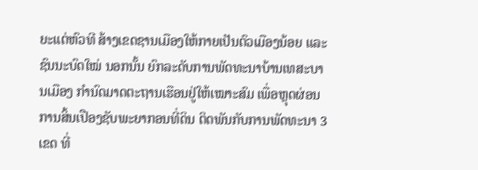ຍະແຕ່ຫົວທີ ສ້າງເຂດຊານເມືອງໃຫ້ກາຍເປັນຕົວເມືອງນ້ອຍ ແລະ ຊົນນະບົດໃໝ່ ນອກນັ້ນ ຍົກລະດັບການພັດທະນາບ້ານເທສະບານເມືອງ ກຳນົດມາດຕະຖານເຮືອນຢູ່ໃຫ້ເໝາະສົມ ເພື່ອຫຼຸດຜ່ອນການສິ້ນເປືອງຊັບພະຍາກອນທີ່ດິນ ຕິດພັນກັບການພັດທະນາ 3 ເຂດ ທີ່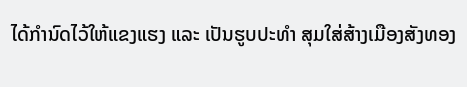ໄດ້ກຳນົດໄວ້ໃຫ້ແຂງແຮງ ແລະ ເປັນຮູບປະທຳ ສຸມໃສ່ສ້າງເມືອງສັງທອງ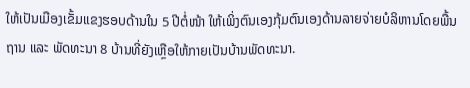ໃຫ້ເປັນເມືອງເຂັ້ມແຂງຮອບດ້ານໃນ 5 ປີຕໍ່ໜ້າ ໃຫ້ເພິ່ງຕົນເອງກຸ້ມຕົນເອງດ້ານລາຍຈ່າຍບໍລິຫານໂດຍພື້ນຖານ ແລະ ພັດທະນາ 8 ບ້ານທີ່ຍັງເຫຼືອໃຫ້ກາຍເປັນບ້ານພັດທະນາ.